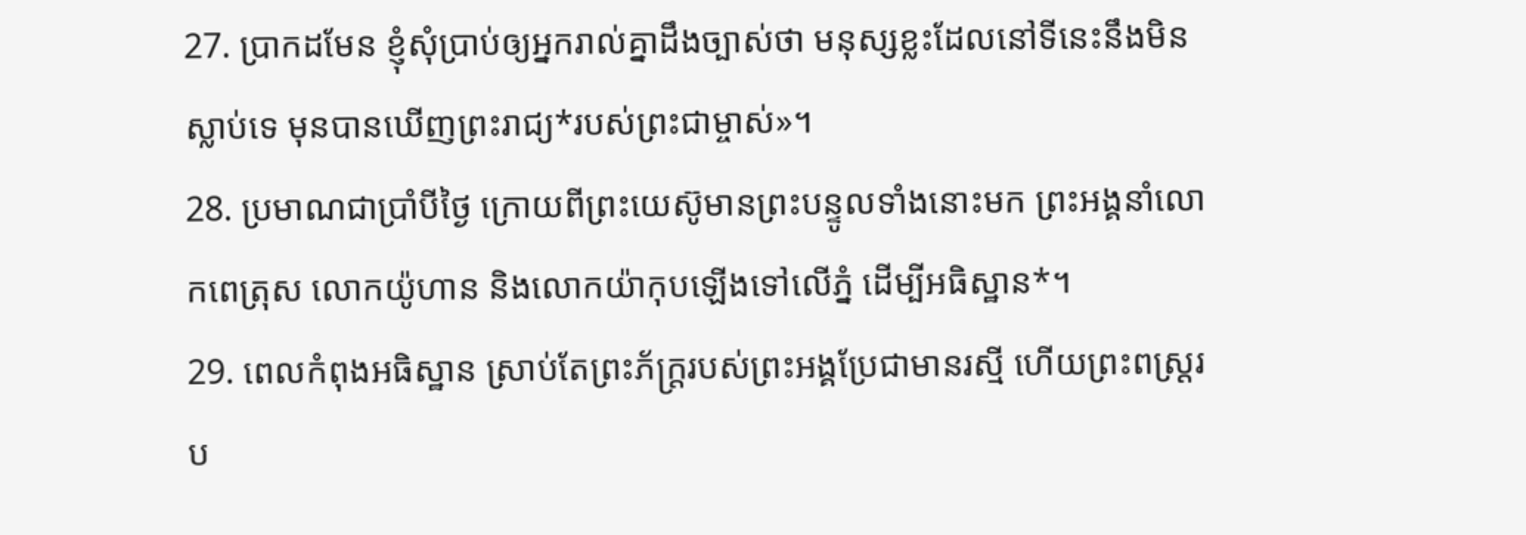27. ប្រាកដមែន ខ្ញុំសុំប្រាប់ឲ្យអ្នករាល់គ្នាដឹងច្បាស់ថា មនុស្សខ្លះដែលនៅទីនេះនឹងមិនស្លាប់ទេ មុនបានឃើញព្រះរាជ្យ*របស់ព្រះជាម្ចាស់»។
28. ប្រមាណជាប្រាំបីថ្ងៃ ក្រោយពីព្រះយេស៊ូមានព្រះបន្ទូលទាំងនោះមក ព្រះអង្គនាំលោកពេត្រុស លោកយ៉ូហាន និងលោកយ៉ាកុបឡើងទៅលើភ្នំ ដើម្បីអធិស្ឋាន*។
29. ពេលកំពុងអធិស្ឋាន ស្រាប់តែព្រះភ័ក្ត្ររបស់ព្រះអង្គប្រែជាមានរស្មី ហើយព្រះពស្ដ្ររប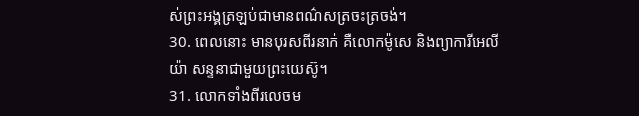ស់ព្រះអង្គត្រឡប់ជាមានពណ៌សត្រចះត្រចង់។
30. ពេលនោះ មានបុរសពីរនាក់ គឺលោកម៉ូសេ និងព្យាការីអេលីយ៉ា សន្ទនាជាមួយព្រះយេស៊ូ។
31. លោកទាំងពីរលេចម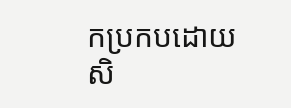កប្រកបដោយសិ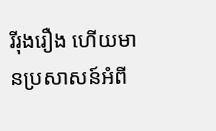រីរុងរឿង ហើយមានប្រសាសន៍អំពី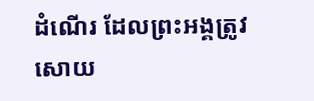ដំណើរ ដែលព្រះអង្គត្រូវសោយ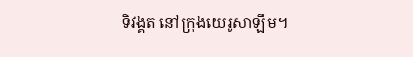ទិវង្គត នៅក្រុងយេរូសាឡឹម។